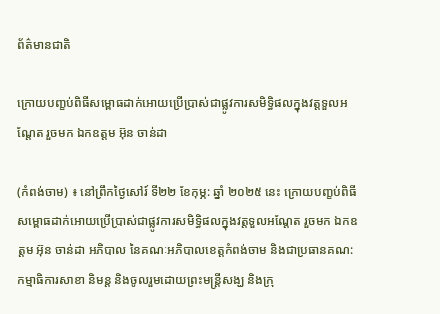ព័ត៌មានជាតិ

ក្រោយបញ្ខប់ពិធីសម្ពោធដាក់អោយប្រើប្រាស់ជាផ្លូវការសមិទ្ធិផលក្នុងវត្តទួលអណ្តែត រួចមក ឯកឧត្តម អ៊ុន ចាន់ដា

(កំពង់ចាម) ៖ នៅព្រឹកថ្ងៃសៅរ៍ ទី២២ ខែកុម្ភ: ឆ្នាំ ២០២៥ នេះ ក្រោយបញ្ខប់ពិធីសម្ពោធដាក់អោយប្រើប្រាស់ជាផ្លូវការសមិទ្ធិផលក្នុងវត្តទួលអណ្តែត រួចមក ឯកឧត្តម អ៊ុន ចាន់ដា អភិបាល នៃគណៈអភិបាលខេត្តកំពង់ចាម និងជាប្រធានគណ:កម្មាធិការសាខា និមន្ត និងចូលរួមដោយព្រះមន្ត្រីសង្ឃ និងក្រុ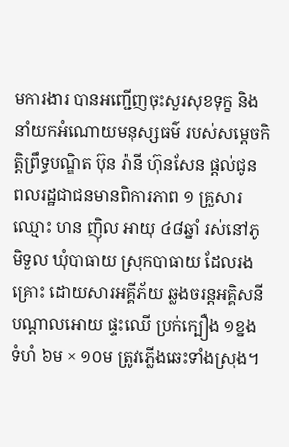មការងារ បានអញ្ជើញចុះសួរសុខទុក្ខ និងនាំយកអំណោយមនុស្សធម៌ របស់សម្តេចកិត្តិព្រឹទ្ធបណ្ឌិត ប៊ុន រ៉ានី ហ៊ុនសែន ផ្តល់ជូន ពលរដ្ឋជាជនមានពិការភាព ១ គ្រួសារ ឈ្មោះ ហន ញ៉ិល អាយុ ៤៨ឆ្នាំ រស់នៅភូមិទួល ឃុំបាធាយ ស្រុកបាធាយ ដែលរងគ្រោះ ដោយសារអគ្គីភ័យ ឆ្លងចរន្តអគ្គិសនី បណ្តាលអោយ ផ្ទះឈើ ប្រក់ក្បឿង ១ខ្នង ទំហំ ៦ម × ១០ម ត្រូវភ្លើងឆេះទាំងស្រុង។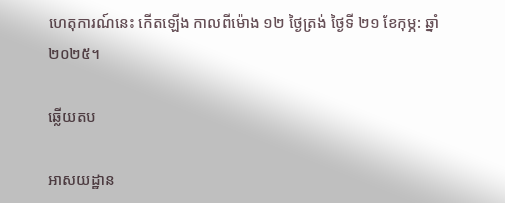ហេតុការណ៍នេះ កើតឡើង កាលពីម៉ោង ១២ ថ្ងៃត្រង់ ថ្ងៃទី ២១ ខែកុម្ភ: ឆ្នាំ ២០២៥។

ឆ្លើយតប

អាសយដ្ឋាន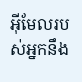អ៊ីមែលរបស់អ្នកនឹង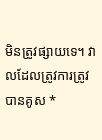មិនត្រូវផ្សាយទេ។ វាលដែលត្រូវការត្រូវបានគូស *